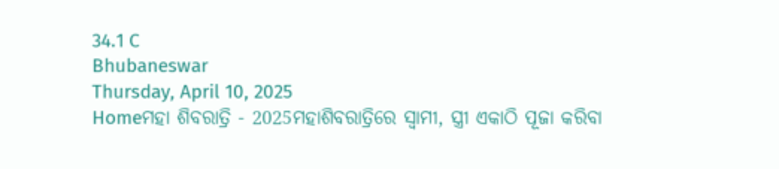34.1 C
Bhubaneswar
Thursday, April 10, 2025
Homeମହା ଶିବରାତ୍ରି - 2025ମହାଶିବରାତ୍ରିରେ ସ୍ୱାମୀ, ସ୍ତ୍ରୀ ଏକାଠି ପୂଜା କରିବା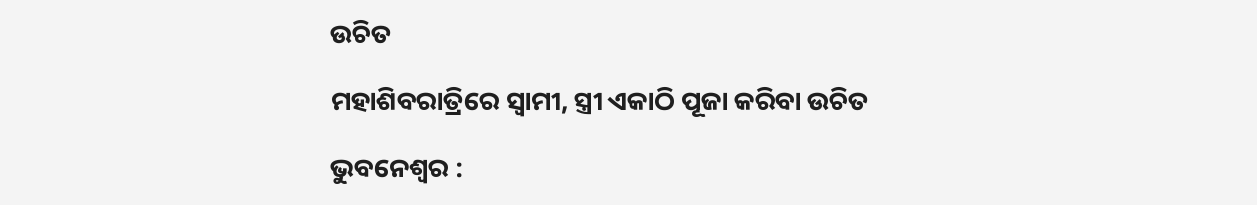ଉଚିତ

ମହାଶିବରାତ୍ରିରେ ସ୍ୱାମୀ, ସ୍ତ୍ରୀ ଏକାଠି ପୂଜା କରିବା ଉଚିତ

ଭୁବନେଶ୍ୱର :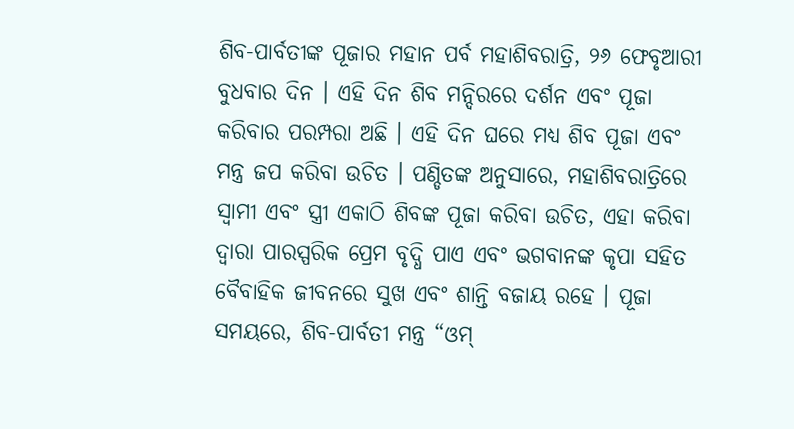ଶିବ-ପାର୍ବତୀଙ୍କ ପୂଜାର ମହାନ ପର୍ବ ମହାଶିବରାତ୍ରି, ୨୬ ଫେବୃଆରୀ ବୁଧବାର ଦିନ । ଏହି ଦିନ ଶିବ ମନ୍ଦିରରେ ଦର୍ଶନ ଏବଂ ପୂଜା କରିବାର ପରମ୍ପରା ଅଛି । ଏହି ଦିନ ଘରେ ମଧ୍ୟ ଶିବ ପୂଜା ଏବଂ ମନ୍ତ୍ର ଜପ କରିବା ଉଚିତ । ପଣ୍ଡିତଙ୍କ ଅନୁସାରେ, ମହାଶିବରାତ୍ରିରେ ସ୍ୱାମୀ ଏବଂ ସ୍ତ୍ରୀ ଏକାଠି ଶିବଙ୍କ ପୂଜା କରିବା ଉଚିତ, ଏହା କରିବା ଦ୍ୱାରା ପାରସ୍ପରିକ ପ୍ରେମ ବୃଦ୍ଧି ପାଏ ଏବଂ ଭଗବାନଙ୍କ କୃପା ସହିତ ବୈବାହିକ ଜୀବନରେ ସୁଖ ଏବଂ ଶାନ୍ତି ବଜାୟ ରହେ । ପୂଜା ସମୟରେ, ଶିବ-ପାର୍ବତୀ ମନ୍ତ୍ର “ଓମ୍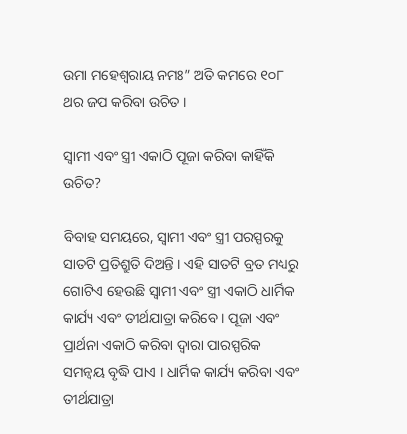ଉମା ମହେଶ୍ୱରାୟ ନମଃ” ଅତି କମରେ ୧୦୮ ଥର ଜପ କରିବା ଉଚିତ ।

ସ୍ୱାମୀ ଏବଂ ସ୍ତ୍ରୀ ଏକାଠି ପୂଜା କରିବା କାହିଁକି ଉଚିତ?

ବିବାହ ସମୟରେ, ସ୍ୱାମୀ ଏବଂ ସ୍ତ୍ରୀ ପରସ୍ପରକୁ ସାତଟି ପ୍ରତିଶ୍ରୁତି ଦିଅନ୍ତି । ଏହି ସାତଟି ବ୍ରତ ମଧ୍ୟରୁ ଗୋଟିଏ ହେଉଛି ସ୍ୱାମୀ ଏବଂ ସ୍ତ୍ରୀ ଏକାଠି ଧାର୍ମିକ କାର୍ଯ୍ୟ ଏବଂ ତୀର୍ଥଯାତ୍ରା କରିବେ । ପୂଜା ଏବଂ ପ୍ରାର୍ଥନା ଏକାଠି କରିବା ଦ୍ୱାରା ପାରସ୍ପରିକ ସମନ୍ୱୟ ବୃଦ୍ଧି ପାଏ । ଧାର୍ମିକ କାର୍ଯ୍ୟ କରିବା ଏବଂ ତୀର୍ଥଯାତ୍ରା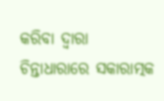କରିବା ଦ୍ୱାରା ଚିନ୍ତାଧାରାରେ ସକାରାତ୍ମକ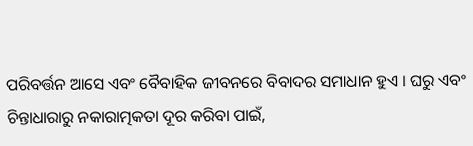ପରିବର୍ତ୍ତନ ଆସେ ଏବଂ ବୈବାହିକ ଜୀବନରେ ବିବାଦର ସମାଧାନ ହୁଏ । ଘରୁ ଏବଂ ଚିନ୍ତାଧାରାରୁ ନକାରାତ୍ମକତା ଦୂର କରିବା ପାଇଁ,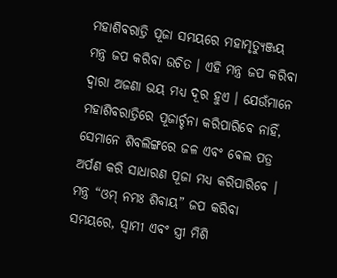ମହାଶିବରାତ୍ରି ପୂଜା ସମୟରେ ମହାମୃତ୍ୟୁଞ୍ଜୟ ମନ୍ତ୍ର ଜପ କରିବା ଉଚିତ । ଏହି ମନ୍ତ୍ର ଜପ କରିବା ଦ୍ୱାରା ଅଜଣା ଭୟ ମଧ୍ୟ ଦୂର ହୁଏ । ଯେଉଁମାନେ ମହାଶିବରାତ୍ରିରେ ପୂଜାର୍ଚ୍ଚନା କରିପାରିବେ ନାହିଁ, ସେମାନେ ଶିବଲିଙ୍ଗରେ ଜଳ ଏବଂ ଵେଲ ପତ୍ର ଅର୍ପଣ କରି ସାଧାରଣ ପୂଜା ମଧ୍ୟ କରିପାରିବେ । ମନ୍ତ୍ର “ଓମ୍ ନମଃ ଶିବାୟ” ଜପ କରିବା ସମୟରେ, ସ୍ୱାମୀ ଏବଂ ସ୍ତ୍ରୀ ମିଶି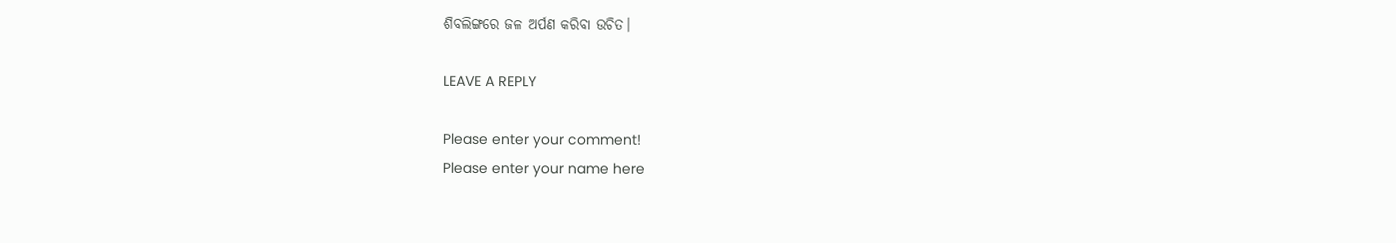ଶିବଲିଙ୍ଗରେ ଜଳ ଅର୍ପଣ କରିବା ଉଚିତ।

LEAVE A REPLY

Please enter your comment!
Please enter your name here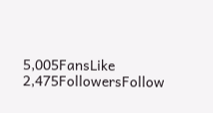5,005FansLike
2,475FollowersFollow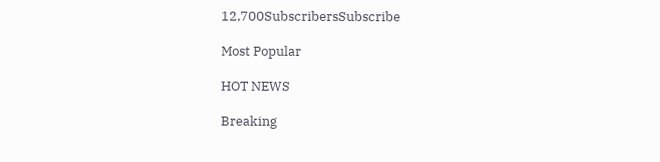12,700SubscribersSubscribe

Most Popular

HOT NEWS

Breaking